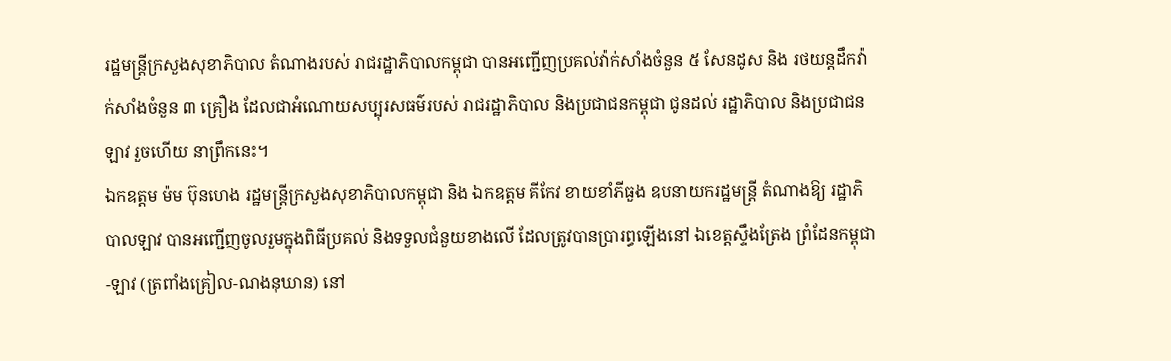រដ្ឋមន្ត្រីក្រសួងសុខាភិបាល តំណាងរបស់ រាជរដ្ឋាភិបាលកម្ពុជា បានអញ្ជើញប្រគល់វ៉ាក់សាំងចំនួន ៥ សែនដូស និង រថយន្តដឹកវ៉ាក់សាំងចំនួន ៣ គ្រឿង ដែលជាអំណោយសប្បុរសធម៌របស់ រាជរដ្ឋាភិបាល និងប្រជាជនកម្ពុជា ជូនដល់ រដ្ឋាភិបាល និងប្រជាជនឡាវ រួចហើយ នាព្រឹកនេះ។
ឯកឧត្តម ម៉ម ប៊ុនហេង រដ្ឋមន្ត្រីក្រសួងសុខាភិបាលកម្ពុជា និង ឯកឧត្តម គីកែវ ខាយខាំភីធួង ឧបនាយករដ្ឋមន្ត្រី តំណាងឱ្យ រដ្ឋាភិបាលឡាវ បានអញ្ជើញចូលរួមក្នុងពិធីប្រគល់ និងទទួលជំនួយខាងលើ ដែលត្រូវបានប្រារព្ធឡើងនៅ ឯខេត្តស្ទឹងត្រែង ព្រំដែនកម្ពុជា-ឡាវ (ត្រពាំងគ្រៀល-ណងនុឃាន) នៅ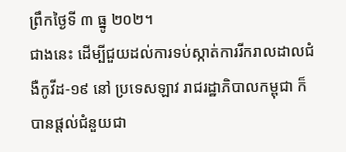ព្រឹកថ្ងៃទី ៣ ធ្នូ ២០២។
ជាងនេះ ដើម្បីជួយដល់ការទប់ស្កាត់ការរីករាលដាលជំងឺកូវីដ-១៩ នៅ ប្រទេសឡាវ រាជរដ្ឋាភិបាលកម្ពុជា ក៏បានផ្តល់ជំនួយជា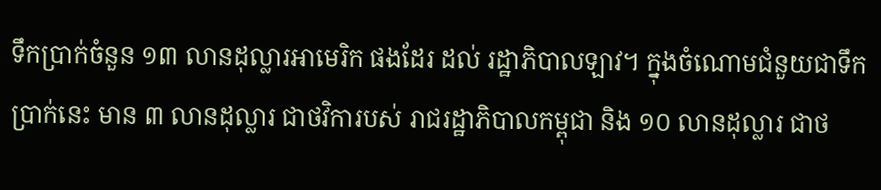ទឹកប្រាក់ចំនួន ១៣ លានដុល្លារអាមេរិក ផងដែរ ដល់ រដ្ឋាភិបាលឡាវ។ ក្នុងចំណោមជំនួយជាទឹកប្រាក់នេះ មាន ៣ លានដុល្លារ ជាថវិការបស់ រាជរដ្ឋាភិបាលកម្ពុជា និង ១០ លានដុល្លារ ជាថ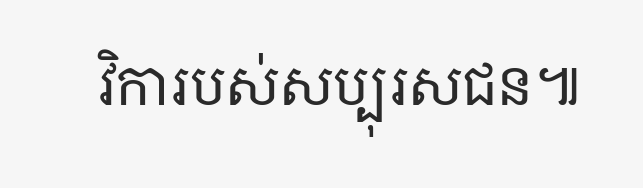វិការបស់សប្បុរសជន៕